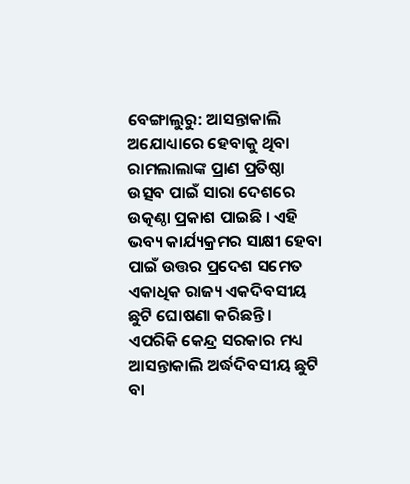ବେଙ୍ଗାଲୁରୁ: ଆସନ୍ତାକାଲି ଅଯୋଧ୍ୟାରେ ହେବାକୁ ଥିବା ରାମଲାଲାଙ୍କ ପ୍ରାଣ ପ୍ରତିଷ୍ଠା ଉତ୍ସବ ପାଇଁ ସାରା ଦେଶରେ ଉତ୍କଣ୍ଠା ପ୍ରକାଶ ପାଇଛି । ଏହି ଭବ୍ୟ କାର୍ଯ୍ୟକ୍ରମର ସାକ୍ଷୀ ହେବା ପାଇଁ ଉତ୍ତର ପ୍ରଦେଶ ସମେତ ଏକାଧିକ ରାଜ୍ୟ ଏକଦିବସୀୟ ଛୁଟି ଘୋଷଣା କରିଛନ୍ତି । ଏପରିକି କେନ୍ଦ୍ର ସରକାର ମଧ୍ୟ ଆସନ୍ତାକାଲି ଅର୍ଦ୍ଧଦିବସୀୟ ଛୁଟି ବା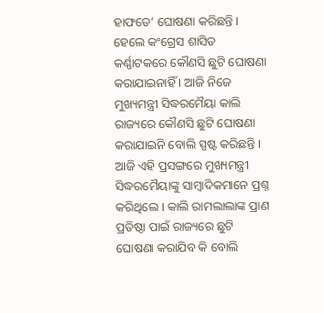ହାଫଡେ’ ଘୋଷଣା କରିଛନ୍ତି । ହେଲେ କଂଗ୍ରେସ ଶାସିତ କର୍ଣ୍ଣାଟକରେ କୌଣସି ଛୁଟି ଘୋଷଣା କରାଯାଇନାହିଁ । ଆଜି ନିଜେ ମୁଖ୍ୟମନ୍ତ୍ରୀ ସିଦ୍ଧରମୈୟା କାଲି ରାଜ୍ୟରେ କୌଣସି ଛୁଟି ଘୋଷଣା କରାଯାଇନି ବୋଲି ସ୍ପଷ୍ଟ କରିଛନ୍ତି ।
ଆଜି ଏହି ପ୍ରସଙ୍ଗରେ ମୁଖ୍ୟମନ୍ତ୍ରୀ ସିଦ୍ଧରମୈୟାଙ୍କୁ ସାମ୍ବାଦିକମାନେ ପ୍ରଶ୍ନ କରିଥିଲେ । କାଲି ରାମଲାଲାଙ୍କ ପ୍ରାଣ ପ୍ରତିଷ୍ଠା ପାଇଁ ରାଜ୍ୟରେ ଛୁଟି ଘୋଷଣା କରାଯିବ କି ବୋଲି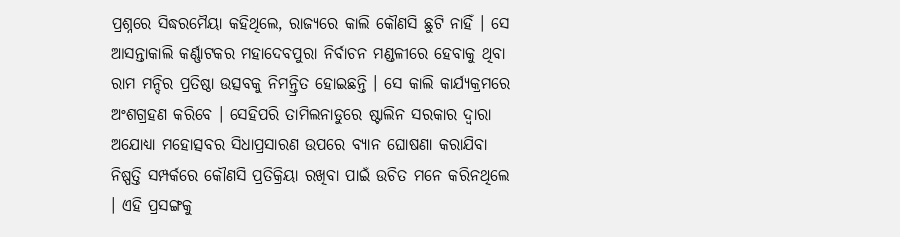ପ୍ରଶ୍ନରେ ସିଦ୍ଧରମୈୟା କହିଥିଲେ, ରାଜ୍ୟରେ କାଲି କୌଣସି ଛୁଟି ନାହିଁ । ସେ ଆସନ୍ତାକାଲି କର୍ଣ୍ଣାଟକର ମହାଦେବପୁରା ନିର୍ବାଚନ ମଣ୍ଡଳୀରେ ହେବାକୁ ଥିବା ରାମ ମନ୍ଦିର ପ୍ରତିଷ୍ଠା ଉତ୍ସବକୁ ନିମନ୍ତ୍ରିତ ହୋଇଛନ୍ତି । ସେ କାଲି କାର୍ଯ୍ୟକ୍ରମରେ ଅଂଶଗ୍ରହଣ କରିବେ । ସେହିପରି ତାମିଲନାଡୁରେ ଷ୍ଟାଲିନ ସରକାର ଦ୍ବାରା ଅଯୋଧ୍ୟା ମହୋତ୍ସବର ସିଧାପ୍ରସାରଣ ଉପରେ ବ୍ୟାନ ଘୋଷଣା କରାଯିବା ନିଷ୍ପତ୍ତି ସମ୍ପର୍କରେ କୌଣସି ପ୍ରତିକ୍ରିୟା ରଖିବା ପାଇଁ ଉଚିତ ମନେ କରିନଥିଲେ । ଏହି ପ୍ରସଙ୍ଗକୁ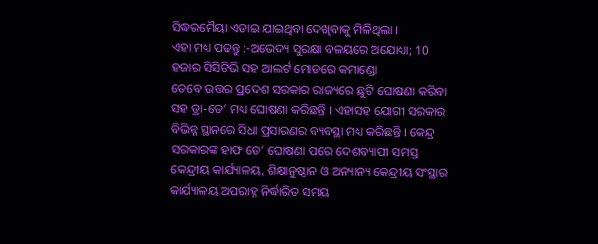ସିଦ୍ଧରମୈୟା ଏଡାଇ ଯାଇଥିବା ଦେଖିବାକୁ ମିଳିଥିଲା ।
ଏହା ମଧ୍ୟ ପଢନ୍ତୁ :-ଅଭେଦ୍ୟ ସୁରକ୍ଷା ବଳୟରେ ଅଯୋଧ୍ୟା; 10 ହଜାର ସିସିଟିଭି ସହ ଆଲର୍ଟ ମୋଡରେ କମାଣ୍ଡୋ
ତେବେ ଉତ୍ତର ପ୍ରଦେଶ ସରକାର ରାଜ୍ୟରେ ଛୁଟି ଘୋଷଣା କରିବା ସହ ଡ୍ରା-ଡେ’ ମଧ୍ୟ ଘୋଷଣା କରିଛନ୍ତି । ଏହାସହ ଯୋଗୀ ସରକାର ବିଭିନ୍ନ ସ୍ଥାନରେ ସିଧା ପ୍ରସାରଣର ବ୍ୟବସ୍ଥା ମଧ୍ୟ କରିଛନ୍ତି । କେନ୍ଦ୍ର ସରକାରଙ୍କ ହାଫ ଡେ’ ଘୋଷଣା ପରେ ଦେଶବ୍ୟାପୀ ସମସ୍ତ କେନ୍ଦ୍ରୀୟ କାର୍ଯ୍ୟାଳୟ, ଶିକ୍ଷାନୁଷ୍ଠାନ ଓ ଅନ୍ୟାନ୍ୟ କେନ୍ଦ୍ରୀୟ ସଂସ୍ଥାର କାର୍ଯ୍ୟାଳୟ ଅପରାହ୍ନ ନିର୍ଦ୍ଧାରିତ ସମୟ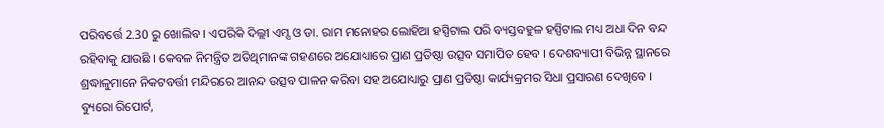ପରିବର୍ତ୍ତେ 2.30 ରୁ ଖୋଲିବ । ଏପରିକି ଦିଲ୍ଲୀ ଏମ୍ସ ଓ ଡା. ରାମ ମନୋହର ଲୋହିଆ ହସ୍ପିଟାଲ ପରି ବ୍ୟସ୍ତବହୁଳ ହସ୍ପିଟାଲ ମଧ୍ୟ ଅଧା ଦିନ ବନ୍ଦ ରହିବାକୁ ଯାଉଛି । କେବଳ ନିମନ୍ତ୍ରିତ ଅତିଥିମାନଙ୍କ ଗହଣରେ ଅଯୋଧ୍ୟାରେ ପ୍ରାଣ ପ୍ରତିଷ୍ଠା ଉତ୍ସବ ସମାପିତ ହେବ । ଦେଶବ୍ୟାପୀ ବିଭିନ୍ନ ସ୍ଥାନରେ ଶ୍ରଦ୍ଧାଳୁମାନେ ନିକଟବର୍ତ୍ତୀ ମନ୍ଦିରରେ ଆନନ୍ଦ ଉତ୍ସବ ପାଳନ କରିବା ସହ ଅଯୋଧ୍ୟାରୁ ପ୍ରାଣ ପ୍ରତିଷ୍ଠା କାର୍ଯ୍ୟକ୍ରମର ସିଧା ପ୍ରସାରଣ ଦେଖିବେ ।
ବ୍ୟୁରୋ ରିପୋର୍ଟ,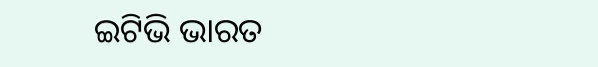ଇଟିଭି ଭାରତ